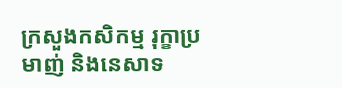ក្រសួងកសិកម្ម រុក្ខាប្រមាញ់ និងនេសាទ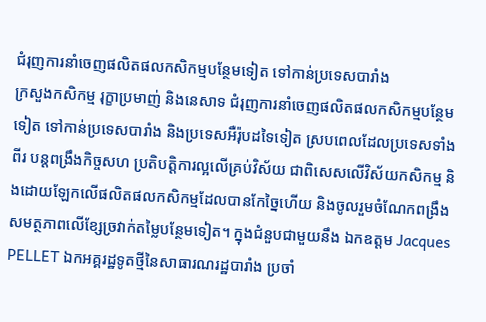ជំរុញការនាំចេញផលិតផលកសិកម្មបន្ថែមទៀត ទៅកាន់ប្រទេសបារាំង
ក្រសួងកសិកម្ម រុក្ខាប្រមាញ់ និងនេសាទ ជំរុញការនាំចេញផលិតផលកសិកម្មបន្ថែមទៀត ទៅកាន់ប្រទេសបារាំង និងប្រទេសអឺរ៉ុបដទៃទៀត ស្របពេលដែលប្រទេសទាំងពីរ បន្តពង្រឹងកិច្ចសហ ប្រតិបត្តិការល្អលើគ្រប់វិស័យ ជាពិសេសលើវិស័យកសិកម្ម និងដោយឡែកលើផលិតផលកសិកម្មដែលបានកែច្នៃហើយ និងចូលរួមចំណែកពង្រឹងសមត្ថភាពលើខ្សែច្រវាក់តម្លៃបន្ថែមទៀត។ ក្នុងជំនួបជាមួយនឹង ឯកឧត្តម Jacques PELLET ឯកអគ្គរដ្ឋទូតថ្មីនៃសាធារណរដ្ឋបារាំង ប្រចាំ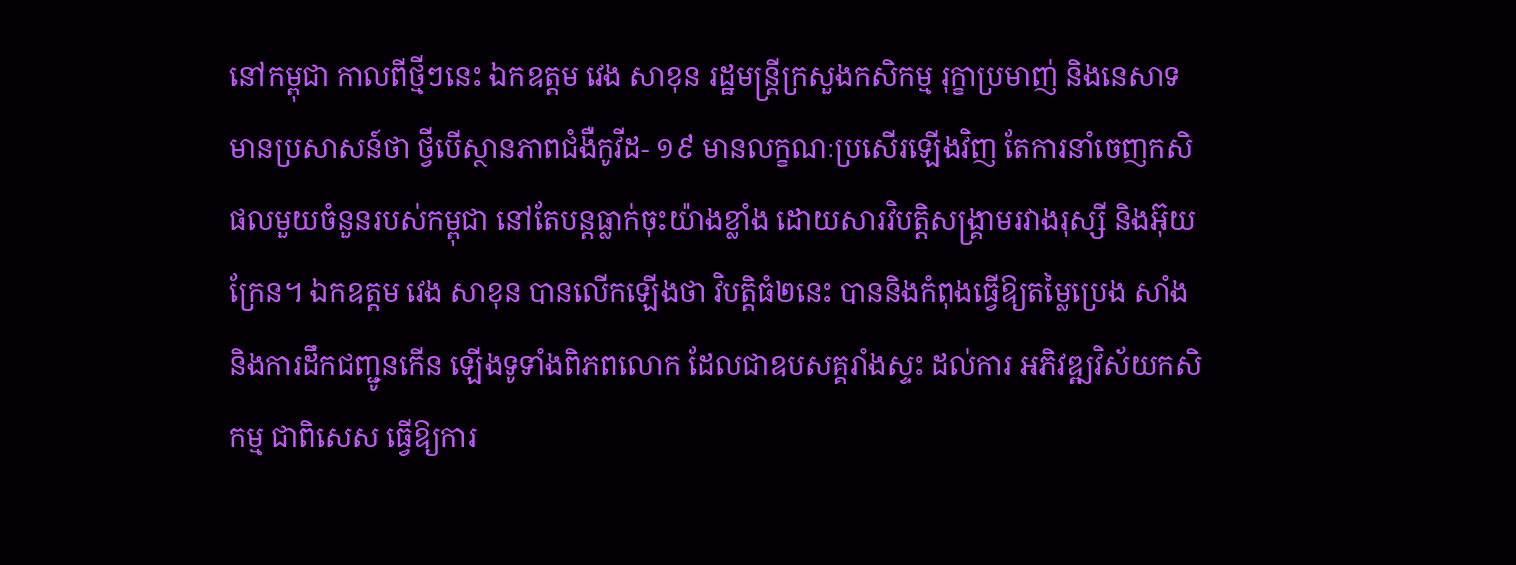នៅកម្ពុជា កាលពីថ្មីៗនេះ ឯកឧត្តម វេង សាខុន រដ្ឋមន្រ្តីក្រសួងកសិកម្ម រុក្ខាប្រមាញ់ និងនេសាទ មានប្រសាសន៍ថា ថ្វីបើស្ថានភាពជំងឺកូវីដ- ១៩ មានលក្ខណៈប្រសើរឡើងវិញ តែការនាំចេញកសិផលមួយចំនួនរបស់កម្ពុជា នៅតែបន្តធ្លាក់ចុះយ៉ាងខ្លាំង ដោយសារវិបត្តិសង្គ្រាមរវាងរុស្សី និងអ៊ុយក្រែន។ ឯកឧត្តម វេង សាខុន បានលើកឡើងថា វិបត្តិធំ២នេះ បាននិងកំពុងធ្វើឱ្យតម្លៃប្រេង សាំង និងការដឹកជញ្ជូនកើន ឡើងទូទាំងពិភពលោក ដែលជាឧបសគ្គរាំងស្ទះ ដល់ការ អភិវឌ្ឍវិស័យកសិកម្ម ជាពិសេស ធ្វើឱ្យការ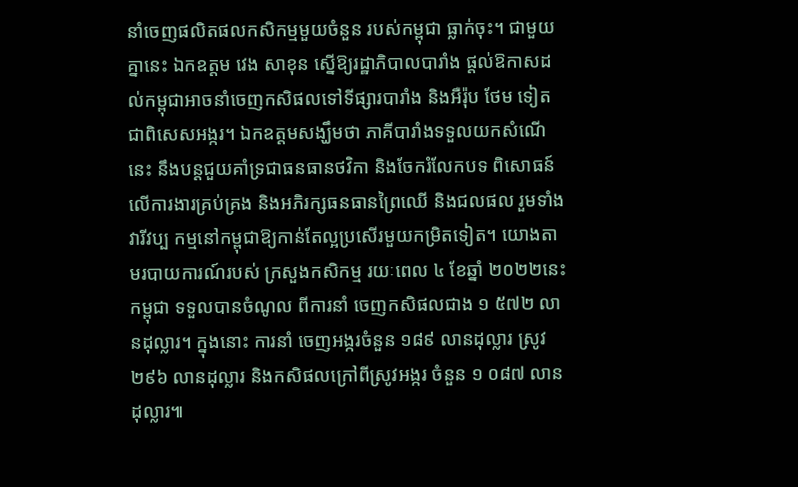នាំចេញផលិតផលកសិកម្មមួយចំនួន របស់កម្ពុជា ធ្លាក់ចុះ។ ជាមួយគ្នានេះ ឯកឧត្តម វេង សាខុន ស្នើឱ្យរដ្ឋាភិបាលបារាំង ផ្តល់ឱកាសដល់កម្ពុជាអាចនាំចេញកសិផលទៅទីផ្សារបារាំង និងអឺរ៉ុប ថែម ទៀត ជាពិសេសអង្ករ។ ឯកឧត្តមសង្ឃឹមថា ភាគីបារាំងទទួលយកសំណើនេះ នឹងបន្តជួយគាំទ្រជាធនធានថវិកា និងចែករំលែកបទ ពិសោធន៍លើការងារគ្រប់គ្រង និងអភិរក្សធនធានព្រៃឈើ និងជលផល រួមទាំង វារីវប្ប កម្មនៅកម្ពុជាឱ្យកាន់តែល្អប្រសើរមួយកម្រិតទៀត។ យោងតាមរបាយការណ៍របស់ ក្រសួងកសិកម្ម រយៈពេល ៤ ខែឆ្នាំ ២០២២នេះ កម្ពុជា ទទួលបានចំណូល ពីការនាំ ចេញកសិផលជាង ១ ៥៧២ លានដុល្លារ។ ក្នុងនោះ ការនាំ ចេញអង្ករចំនួន ១៨៩ លានដុល្លារ ស្រូវ ២៩៦ លានដុល្លារ និងកសិផលក្រៅពីស្រូវអង្ករ ចំនួន ១ ០៨៧ លាន ដុល្លារ៕